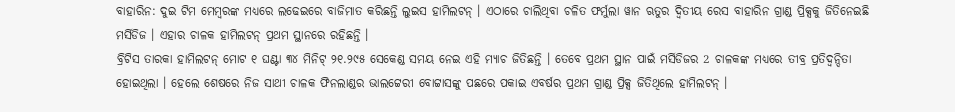ବାହାରିନ: ଦୁଇ ଟିମ ମେମ୍ବରଙ୍କ ମଧ୍ୟରେ ଲଢେଇରେ ବାଜିମାତ କରିଛନ୍ତି ଲୁଇସ ହାମିଲଟନ୍ । ଏଠାରେ ଚାଲିଥିବା ଚଳିତ ଫର୍ମୁଲା ୱାନ ଋତୁର ଦ୍ବିତୀୟ ରେସ ବାହାରିନ ଗ୍ରାଣ୍ଡ ପ୍ରିକ୍ସକୁ ଜିତିନେଇଛି ମର୍ସିଡିଜ । ଏହାର ଚାଳକ ହାମିଲଟନ୍ ପ୍ରଥମ ସ୍ଥାନରେ ରହିଛନ୍ତି ।
ବ୍ରିଟିସ ତାରକା ହାମିଲଟନ୍ ମୋଟ ୧ ଘଣ୍ଟା ୩୪ ମିନିଟ୍ ୨୧.୨୯୫ ସେକେଣ୍ଡ ସମୟ ନେଇ ଏହି ମ୍ୟାଚ ଜିତିଛନ୍ତି । ତେବେ ପ୍ରଥମ ସ୍ଥାନ ପାଇଁ ମର୍ସିଡିଜର 2 ଚାଳକଙ୍କ ମଧ୍ୟରେ ତୀବ୍ର ପ୍ରତିଦ୍ବନ୍ଦିତା ହୋଇଥିଲା । ହେଲେ ଶେଷରେ ନିଜ ସାଥୀ ଚାଳକ ଫିନଲାଣ୍ଡର ଭାଲଟ୍ଟେରୀ ବୋଟ୍ଟାସଙ୍କୁ ପଛରେ ପକାଇ ଏବର୍ଷର ପ୍ରଥମ ଗ୍ରାଣ୍ଡ ପ୍ରିକ୍ସ ଜିତିଥିଲେ ହାମିଲଟନ୍ ।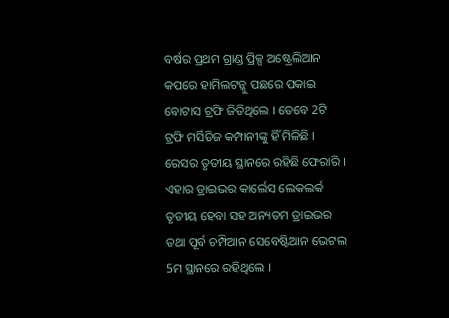ବର୍ଷର ପ୍ରଥମ ଗ୍ରାଣ୍ଡ ପ୍ରିକ୍ସ ଅଷ୍ଟ୍ରେଲିଆନ କପରେ ହାମିଲଟନ୍କୁ ପଛରେ ପକାଇ ବୋଟାସ ଟ୍ରଫି ଜିତିଥିଲେ । ତେବେ 2ଟି ଟ୍ରଫି ମର୍ସିଡିଜ କମ୍ପାନୀଙ୍କୁ ହିଁ ମିଳିଛି । ରେସର ତୃତୀୟ ସ୍ଥାନରେ ରହିଛି ଫେରାରି । ଏହାର ଡ୍ରାଇଭର କାର୍ଲେସ ଲେକଲର୍କ ତୃତୀୟ ହେବା ସହ ଅନ୍ୟତମ ଡ୍ରାଇଭର ତଥା ପୂର୍ବ ଚମ୍ପିଆନ ସେବେଷ୍ଟିଆନ ଭେଟଲ 5ମ ସ୍ଥାନରେ ରହିଥିଲେ ।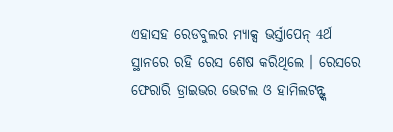ଏହାସହ ରେଡବୁଲର ମ୍ୟାକ୍ସ ଭର୍ସ୍ତାପେନ୍ 4ର୍ଥ ସ୍ଥାନରେ ରହି ରେସ ଶେଷ କରିଥିଲେ । ରେସରେ ଫେରାରି ଡ୍ରାଇଭର ଭେଟଲ ଓ ହାମିଲଟନ୍ଙ୍କ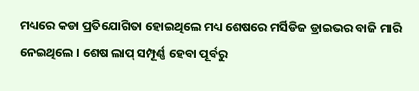ମଧ୍ୟରେ କଡା ପ୍ରତିଯୋଗିତା ହୋଇଥିଲେ ମଧ୍ୟ ଶେଷରେ ମର୍ସିଡିଜ ଡ୍ରାଇଭର ବାଜି ମାରି ନେଇଥିଲେ । ଶେଷ ଲାପ୍ ସମ୍ପୂର୍ଣ୍ଣ ହେବା ପୂର୍ବରୁ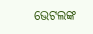ଭେଟଲଙ୍କ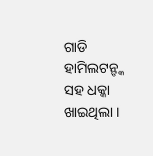ଗାଡି ହାମିଲଟନ୍ଙ୍କ ସହ ଧକ୍କା ଖାଇଥିଲା ।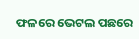ଫଳରେ ଭେଟଲ ପଛରେ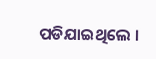ପଡିଯାଇଥିଲେ ।